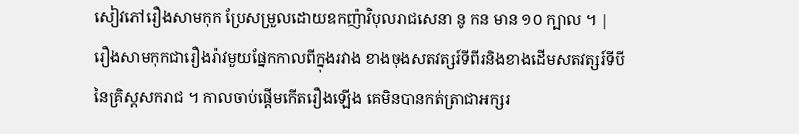សៀវភៅរឿងសាមកុក ប្រែសម្រួលដោយឧកញ៉ាវិបុលរាជសេនា នូ កន មាន ១០ ក្បាល ។ |
រឿងសាមកុកជារឿងរ៉ាវមួយផ្នែកកាលពីក្នុងរវាង ខាងចុងសតវត្សរ៍ទីពីរនិងខាងដើមសតវត្សរ៍ទីបីនៃគ្រិស្តសករាជ ។ កាលចាប់ផ្ដើមកើតរឿងឡើង គេមិនបានកត់ត្រាជាអក្សរ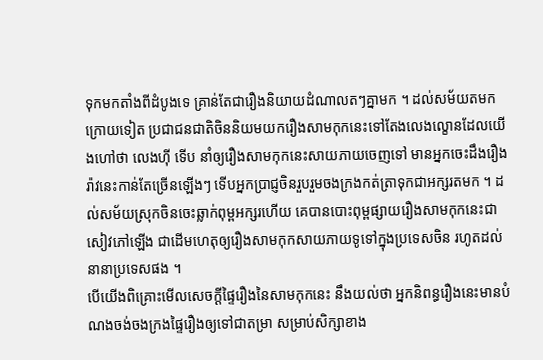ទុកមកតាំងពីដំបូងទេ គ្រាន់តែជារឿងនិយាយដំណាលតៗគ្នាមក ។ ដល់សម័យតមកក្រោយទៀត ប្រជាជនជាតិចិននិយមយករឿងសាមកុកនេះទៅតែងលេងល្ខោនដែលយើងហៅថា លេងហ៊ី ទើប នាំឲ្យរឿងសាមកុកនេះសាយភាយចេញទៅ មានអ្នកចេះដឹងរឿងរ៉ាវនេះកាន់តែច្រើនឡើងៗ ទើបអ្នកប្រាជ្ញចិនរួបរួមចងក្រងកត់ត្រាទុកជាអក្សរតមក ។ ដល់សម័យស្រុកចិនចេះឆ្លាក់ពុម្ពអក្សរហើយ គេបានបោះពុម្ពផ្សាយរឿងសាមកុកនេះជាសៀវភៅឡើង ជាដើមហេតុឲ្យរឿងសាមកុកសាយភាយទូទៅក្នុងប្រទេសចិន រហូតដល់នានាប្រទេសផង ។
បើយើងពិគ្រោះមើលសេចក្ដីផ្ទៃរឿងនៃសាមកុកនេះ នឹងយល់ថា អ្នកនិពន្ធរឿងនេះមានបំណងចង់ចងក្រងផ្ទៃរឿងឲ្យទៅជាតម្រា សម្រាប់សិក្សាខាង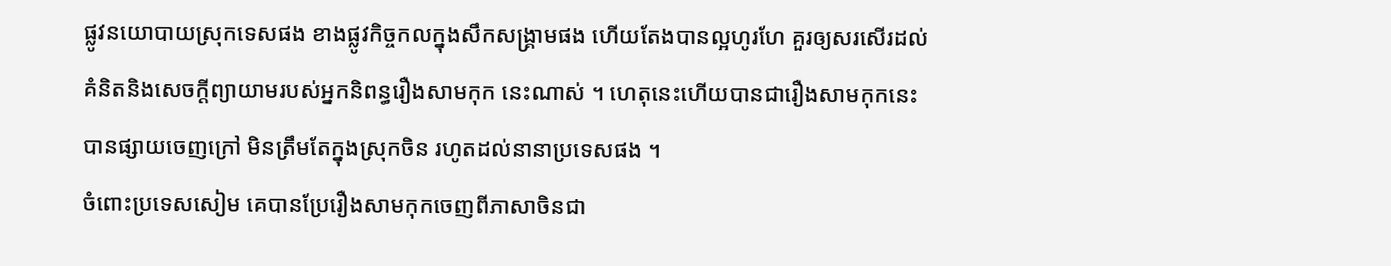ផ្លូវនយោបាយស្រុកទេសផង ខាងផ្លូវកិច្ចកលក្នុងសឹកសង្គ្រាមផង ហើយតែងបានល្អហូរហែ គួរឲ្យសរសើរដល់គំនិតនិងសេចក្ដីព្យាយាមរបស់អ្នកនិពន្ធរឿងសាមកុក នេះណាស់ ។ ហេតុនេះហើយបានជារឿងសាមកុកនេះបានផ្សាយចេញក្រៅ មិនត្រឹមតែក្នុងស្រុកចិន រហូតដល់នានាប្រទេសផង ។
ចំពោះប្រទេសសៀម គេបានប្រែរឿងសាមកុកចេញពីភាសាចិនជា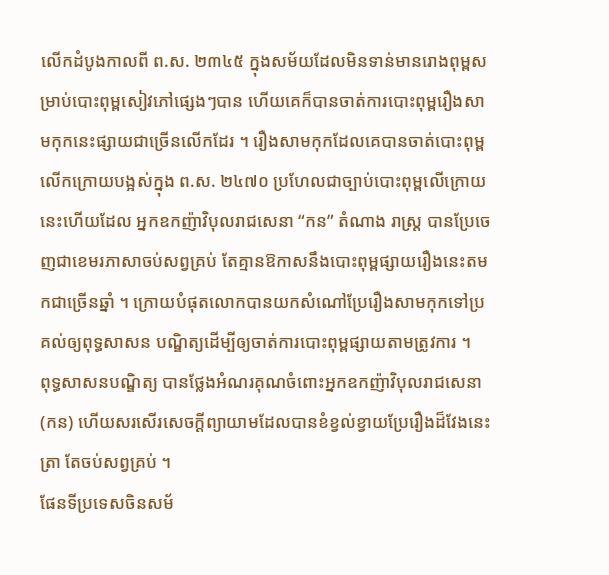លើកដំបូងកាលពី ព.ស. ២៣៤៥ ក្នុងសម័យដែលមិនទាន់មានរោងពុម្ពសម្រាប់បោះពុម្ពសៀវភៅផ្សេងៗបាន ហើយគេក៏បានចាត់ការបោះពុម្ពរឿងសាមកុកនេះផ្សាយជាច្រើនលើកដែរ ។ រឿងសាមកុកដែលគេបានចាត់បោះពុម្ពលើកក្រោយបង្អស់ក្នុង ព.ស. ២៤៧០ ប្រហែលជាច្បាប់បោះពុម្ពលើក្រោយនេះហើយដែល អ្នកឧកញ៉ាវិបុលរាជសេនា “កន” តំណាង រាស្ត្រ បានប្រែចេញជាខេមរភាសាចប់សព្វគ្រប់ តែគ្មានឱកាសនឹងបោះពុម្ពផ្សាយរឿងនេះតមកជាច្រើនឆ្នាំ ។ ក្រោយបំផុតលោកបានយកសំណៅប្រែរឿងសាមកុកទៅប្រគល់ឲ្យពុទ្ធសាសន បណ្ឌិត្យដើម្បីឲ្យចាត់ការបោះពុម្ពផ្សាយតាមត្រូវការ ។
ពុទ្ធសាសនបណ្ឌិត្យ បានថ្លែងអំណរគុណចំពោះអ្នកឧកញ៉ាវិបុលរាជសេនា(កន) ហើយសរសើរសេចក្ដីព្យាយាមដែលបានខំខ្វល់ខ្វាយប្រែរឿងដ៏វែងនេះត្រា តែចប់សព្វគ្រប់ ។
ផែនទីប្រទេសចិនសម័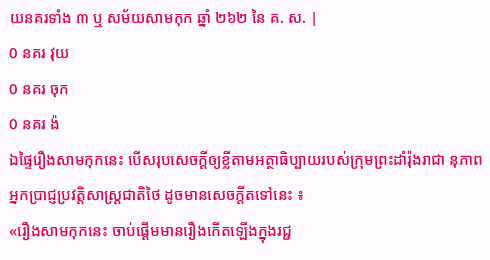យនគរទាំង ៣ ឬ សម័យសាមកុក ឆ្នាំ ២៦២ នៃ គ. ស. |
0 នគរ វុយ
0 នគរ ចុក
0 នគរ ង៉
ឯផ្ទៃរឿងសាមកុកនេះ បើសរុបសេចក្ដីឲ្យខ្លីតាមអត្ថាធិប្បាយរបស់ក្រុមព្រះដាំរ៉ុងរាជា នុភាពអ្នកប្រាជ្ញប្រវត្តិសាស្ត្រជាតិថៃ ដូចមានសេចក្ដីតទៅនេះ ៖
«រឿងសាមកុកនេះ ចាប់ផ្ដើមមានរឿងកើតឡើងក្នុងរជ្ជ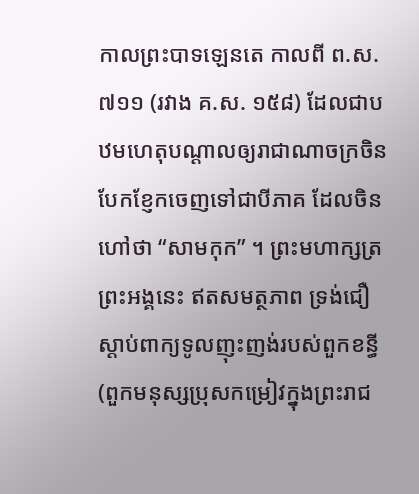កាលព្រះបាទឡេនតេ កាលពី ព.ស. ៧១១ (រវាង គ.ស. ១៥៨) ដែលជាបឋមហេតុបណ្ដាលឲ្យរាជាណាចក្រចិនបែកខ្ញែកចេញទៅជាបីភាគ ដែលចិនហៅថា “សាមកុក” ។ ព្រះមហាក្សត្រព្រះអង្គនេះ ឥតសមត្ថភាព ទ្រង់ជឿស្ដាប់ពាក្យទូលញុះញង់របស់ពួកខន្ធី (ពួកមនុស្សប្រុសកម្រៀវក្នុងព្រះរាជ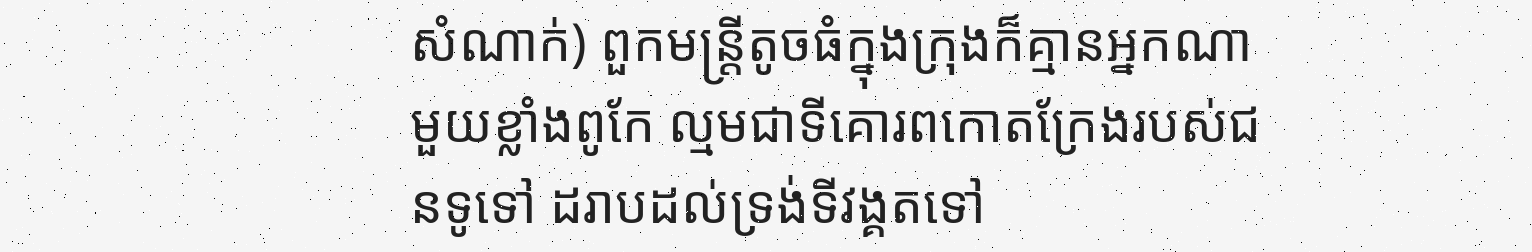សំណាក់) ពួកមន្ត្រីតូចធំក្នុងក្រុងក៏គ្មានអ្នកណាមួយខ្លាំងពូកែ ល្មមជាទីគោរពកោតក្រែងរបស់ជនទូទៅ ដរាបដល់ទ្រង់ទីវង្គតទៅ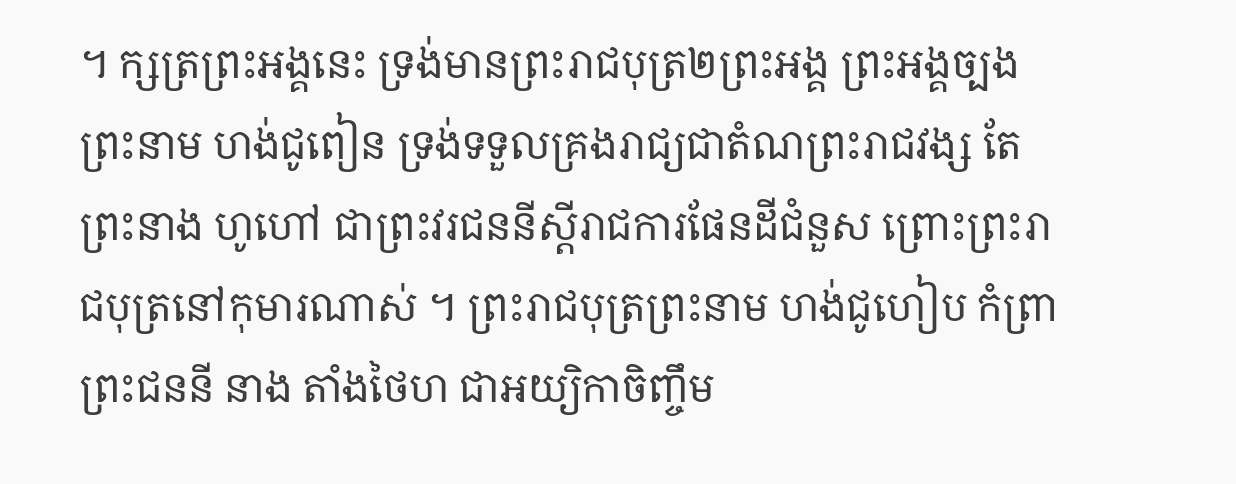។ ក្សត្រព្រះអង្គនេះ ទ្រង់មានព្រះរាជបុត្រ២ព្រះអង្គ ព្រះអង្គច្បងព្រះនាម ហង់ជូពៀន ទ្រង់ទទួលគ្រងរាជ្យជាតំណព្រះរាជវង្ស តែព្រះនាង ហូហៅ ជាព្រះវរជននីស្ដីរាជការផែនដីជំនួស ព្រោះព្រះរាជបុត្រនៅកុមារណាស់ ។ ព្រះរាជបុត្រព្រះនាម ហង់ជូហៀប កំព្រាព្រះជននី នាង តាំងថៃហ ជាអយ្យិកាចិញ្ចឹម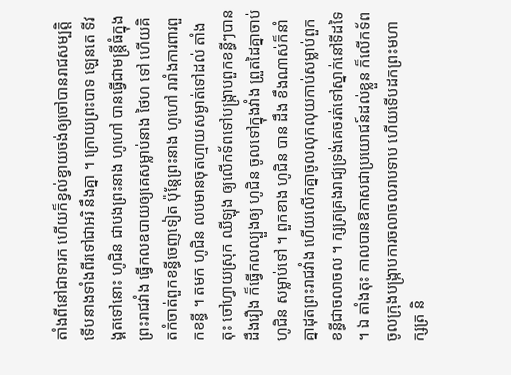តាំងពីនៅជាទារក ហើយក៏ខ្វល់ខ្វាយចង់ឲ្យចៅបានរាជសម្បត្តិទើបនាងទាំងពីរទៅជាអរិ នឹងគ្នា ។ ក្រោយព្រះបាទ ឡេនតេ ទីវង្គតទៅនោះ ហូជិន ជាបងព្រះនាង ហូហៅ បានធ្វើជាមន្ត្រីធំក្នុងព្រះរាជវាំង ធ្វើកលឧបាយឲ្យគេសម្លាប់នាង ថៃហ ទៅ ហើយគិតកំចាត់ពួកខន្ធីចេញទៀត ប៉ុន្តែព្រះនាង ហូហៅ រារាំងការពារពួកខន្ធី ។ តមក ហូជិន លបមានចុតហ្មាយសម្ងាត់ទៅដល់ តាំងតុះ ចៅហ្វាយស្រុក ឈីឡុង ឲ្យលើកទ័ពទៅបង្ក្រាបពួកខន្ធីៗបានដឹងរឿង ក៏ធ្វើកលល្បួងឲ្យ ហូជិន ចូលទៅក្នុងវាំង ព្រួតដៃគ្នាចាប់ ហូជិន សម្លាប់ទៅ ។ ពួកខាង ហូជិន បាន ដឹង ខឹងណាស់ក៏នាំគ្នាដុតព្រះរាជវាំង ហើយលើកគ្នាចូលលុកលុយកាប់សម្លាប់ពួកខន្ធីជាចលាចល ។ ក្សត្រគ្រងរាជ្យទ្រង់គេចរត់ទៅស្នាក់នៅទីដទៃ ។ ឯ តាំងតុះ កាលបានឱកាសជាប្រយោជន៍ដល់ខ្លួន ក៏លើកទ័ពចូលក្រុងបង្ក្រាបការចលាចលរាបទាប ហើយទើបដកព្រះមហាក្សត្រ និ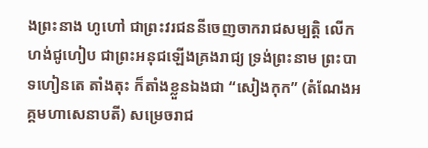ងព្រះនាង ហូហៅ ជាព្រះវរជននីចេញចាករាជសម្បត្តិ លើក ហង់ជូហៀប ជាព្រះអនុជឡើងគ្រងរាជ្យ ទ្រង់ព្រះនាម ព្រះបាទហៀនតេ តាំងតុះ ក៏តាំងខ្លួនឯងជា “សៀងកុក” (តំណែងអគ្គមហាសេនាបតី) សម្រេចរាជ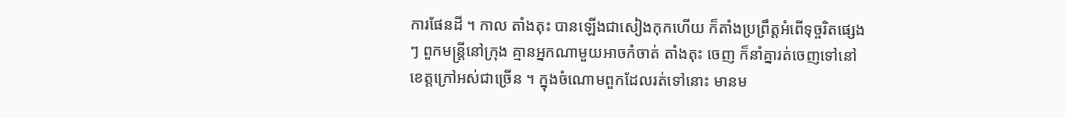ការផែនដី ។ កាល តាំងតុះ បានឡើងជាសៀងកុកហើយ ក៏តាំងប្រព្រឹត្តអំពើទុច្ចរិតផ្សេងៗ ពួកមន្ត្រីនៅក្រុង គ្មានអ្នកណាមួយអាចកំចាត់ តាំងតុះ ចេញ ក៏នាំគ្នារត់ចេញទៅនៅខេត្តក្រៅអស់ជាច្រើន ។ ក្នុងចំណោមពួកដែលរត់ទៅនោះ មានម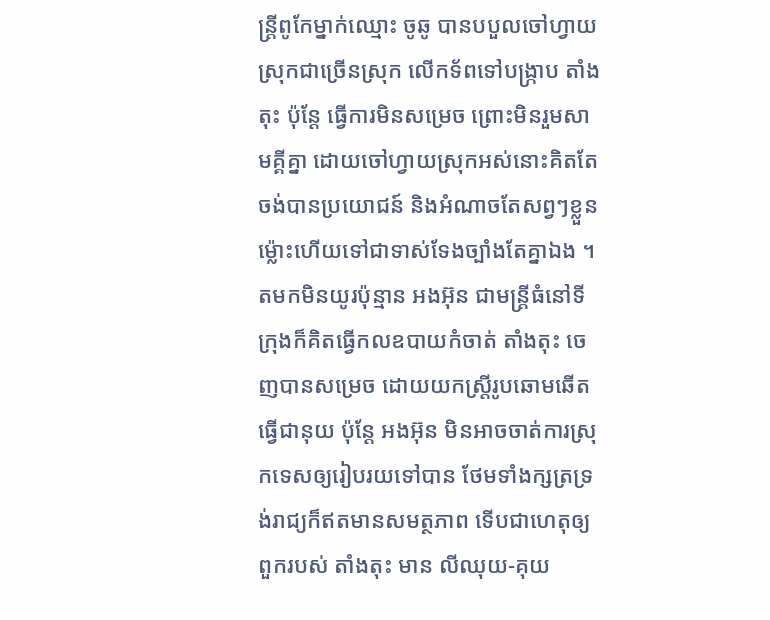ន្ត្រីពូកែម្នាក់ឈ្មោះ ចូឆូ បានបបួលចៅហ្វាយស្រុកជាច្រើនស្រុក លើកទ័ពទៅបង្ក្រាប តាំងតុះ ប៉ុន្តែ ធ្វើការមិនសម្រេច ព្រោះមិនរួមសាមគ្គីគ្នា ដោយចៅហ្វាយស្រុកអស់នោះគិតតែចង់បានប្រយោជន៍ និងអំណាចតែសព្វៗខ្លួន ម៉្លោះហើយទៅជាទាស់ទែងច្បាំងតែគ្នាឯង ។
តមកមិនយូរប៉ុន្មាន អងអ៊ុន ជាមន្ត្រីធំនៅទីក្រុងក៏គិតធ្វើកលឧបាយកំចាត់ តាំងតុះ ចេញបានសម្រេច ដោយយកស្ត្រីរូបឆោមឆើតធ្វើជានុយ ប៉ុន្តែ អងអ៊ុន មិនអាចចាត់ការស្រុកទេសឲ្យរៀបរយទៅបាន ថែមទាំងក្សត្រទ្រង់រាជ្យក៏ឥតមានសមត្ថភាព ទើបជាហេតុឲ្យពួករបស់ តាំងតុះ មាន លីឈុយ‑គុយ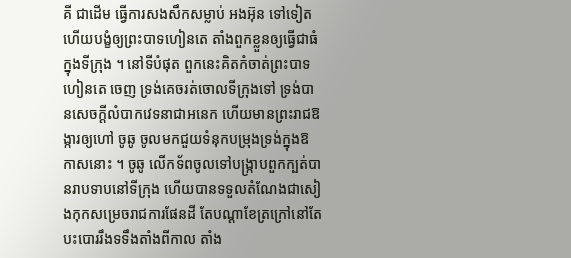គី ជាដើម ធ្វើការសងសឹកសម្លាប់ អងអ៊ុន ទៅទៀត ហើយបង្ខំឲ្យព្រះបាទហៀនតេ តាំងពួកខ្លួនឲ្យធ្វើជាធំក្នុងទីក្រុង ។ នៅទីបំផុត ពួកនេះគិតកំចាត់ព្រះបាទហៀនតេ ចេញ ទ្រង់គេចរត់ចោលទីក្រុងទៅ ទ្រង់បានសេចក្ដីលំបាកវេទនាជាអនេក ហើយមានព្រះរាជឱង្ការឲ្យហៅ ចូឆូ ចូលមកជួយទំនុកបម្រុងទ្រង់ក្នុងឱកាសនោះ ។ ចូឆូ លើកទ័ពចូលទៅបង្ក្រាបពួកក្បត់បានរាបទាបនៅទីក្រុង ហើយបានទទួលតំណែងជាសៀងកុកសម្រេចរាជការផែនដី តែបណ្ដាខែត្រក្រៅនៅតែបះបោររឹងទទឹងតាំងពីកាល តាំង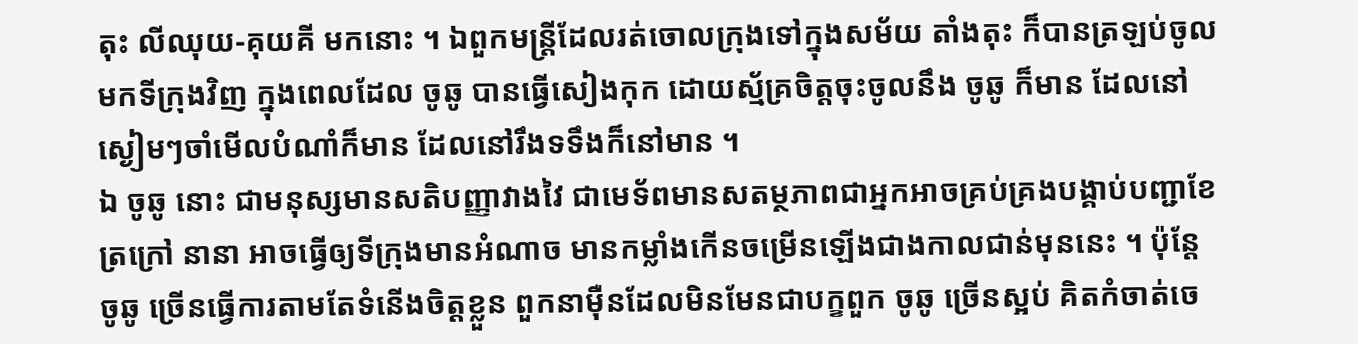តុះ លីឈុយ‑គុយគី មកនោះ ។ ឯពួកមន្ត្រីដែលរត់ចោលក្រុងទៅក្នុងសម័យ តាំងតុះ ក៏បានត្រឡប់ចូលមកទីក្រុងវិញ ក្នុងពេលដែល ចូឆូ បានធ្វើសៀងកុក ដោយស្ម័គ្រចិត្តចុះចូលនឹង ចូឆូ ក៏មាន ដែលនៅស្ងៀមៗចាំមើលបំណាំក៏មាន ដែលនៅរឹងទទឹងក៏នៅមាន ។
ឯ ចូឆូ នោះ ជាមនុស្សមានសតិបញ្ញាវាងវៃ ជាមេទ័ពមានសតម្ថភាពជាអ្នកអាចគ្រប់គ្រងបង្គាប់បញ្ជាខែត្រក្រៅ នានា អាចធ្វើឲ្យទីក្រុងមានអំណាច មានកម្លាំងកើនចម្រើនឡើងជាងកាលជាន់មុននេះ ។ ប៉ុន្តែ ចូឆូ ច្រើនធ្វើការតាមតែទំនើងចិត្តខ្លួន ពួកនាម៉ឺនដែលមិនមែនជាបក្ខពួក ចូឆូ ច្រើនស្អប់ គិតកំចាត់ចេ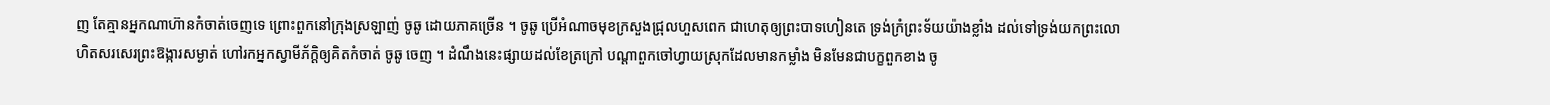ញ តែគ្មានអ្នកណាហ៊ានកំចាត់ចេញទេ ព្រោះពួកនៅក្រុងស្រឡាញ់ ចូឆូ ដោយភាគច្រើន ។ ចូឆូ ប្រើអំណាចមុខក្រសួងជ្រុលហួសពេក ជាហេតុឲ្យព្រះបាទហៀនតេ ទ្រង់ក្រំព្រះទ័យយ៉ាងខ្លាំង ដល់ទៅទ្រង់យកព្រះលោហិតសរសេរព្រះឱង្ការសម្ងាត់ ហៅរកអ្នកស្វាមីភ័ក្ដិឲ្យគិតកំចាត់ ចូឆូ ចេញ ។ ដំណឹងនេះផ្សាយដល់ខែត្រក្រៅ បណ្ដាពួកចៅហ្វាយស្រុកដែលមានកម្លាំង មិនមែនជាបក្ខពួកខាង ចូ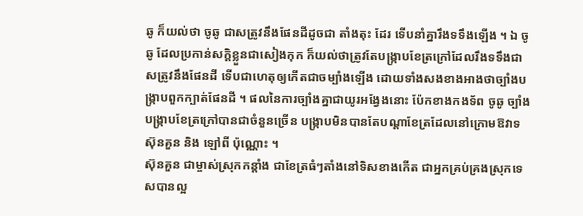ឆូ ក៏យល់ថា ចូឆូ ជាសត្រូវនឹងផែនដីដូចជា តាំងតុះ ដែរ ទើបនាំគ្នារឹងទទឹងឡើង ។ ឯ ចូឆូ ដែលប្រកាន់សក្តិខ្លួនជាសៀងកុក ក៏យល់ថាត្រូវតែបង្ក្រាបខែត្រក្រៅដែលរឹងទទឹងជាសត្រូវនឹងផែនដី ទើបជាហេតុឲ្យកើតជាចម្បាំងឡើង ដោយទាំងសងខាងអាងថាច្បាំងបង្ក្រាបពួកក្បាត់ផែនដី ។ ផលនៃការច្បាំងគ្នាជាយូរអង្វែងនោះ ប៉ែកខាងកងទ័ព ចូឆូ ច្បាំងបង្ក្រាបខែត្រក្រៅបានជាចំនួនច្រើន បង្កា្របមិនបានតែបណ្ដាខែត្រដែលនៅក្រោមឱវាទ ស៊ុនគួន និង ឡៅពី ប៉ុណ្ណោះ ។
ស៊ុនគួន ជាម្ចាស់ស្រុកកន្តាំង ជាខែត្រធំៗតាំងនៅទិសខាងកើត ជាអ្នកគ្រប់គ្រងស្រុកទេសបានល្អ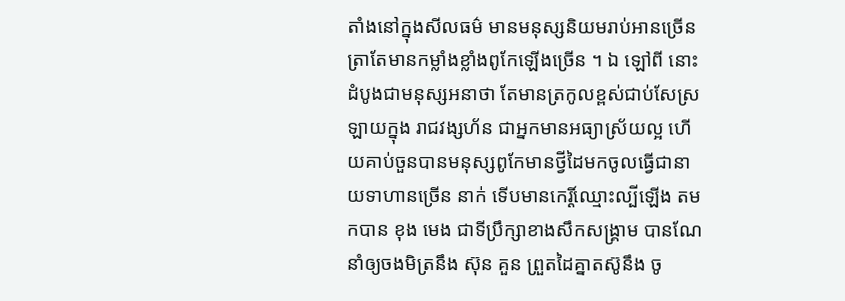តាំងនៅក្នុងសីលធម៌ មានមនុស្សនិយមរាប់អានច្រើន ត្រាតែមានកម្លាំងខ្លាំងពូកែឡើងច្រើន ។ ឯ ឡៅពី នោះ ដំបូងជាមនុស្សអនាថា តែមានត្រកូលខ្ពស់ជាប់សែស្រឡាយក្នុង រាជវង្សហ័ន ជាអ្នកមានអធ្យាស្រ័យល្អ ហើយគាប់ចួនបានមនុស្សពូកែមានថ្វីដៃមកចូលធ្វើជានាយទាហានច្រើន នាក់ ទើបមានកេរ្តិ៍ឈ្មោះល្បីឡើង តមកបាន ខុង មេង ជាទីប្រឹក្សាខាងសឹកសង្គ្រាម បានណែនាំឲ្យចងមិត្រនឹង ស៊ុន គួន ព្រួតដៃគ្នាតស៊ូនឹង ចូ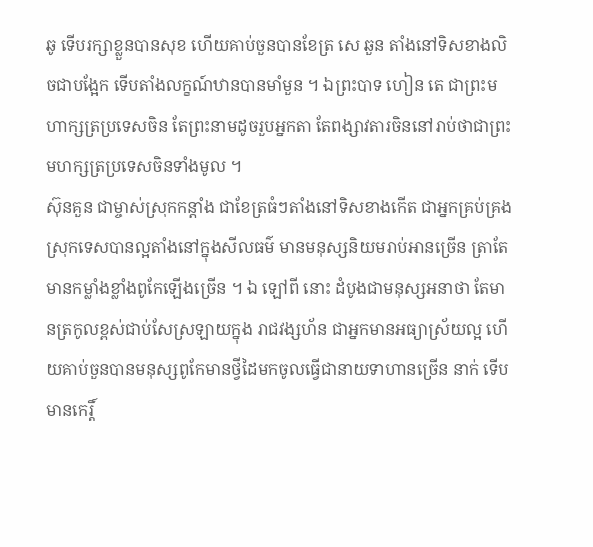ឆូ ទើបរក្សាខ្លួនបានសុខ ហើយគាប់ចួនបានខែត្រ សេ ឆួន តាំងនៅទិសខាងលិចជាបង្អែក ទើបតាំងលក្ខណ៍ឋានបានមាំមួន ។ ឯព្រះបាទ ហៀន តេ ជាព្រះមហាក្សត្រប្រទេសចិន តែព្រះនាមដូចរួបអ្នកតា តែពង្សាវតារចិននៅរាប់ថាជាព្រះមហក្សត្រប្រទេសចិនទាំងមូល ។
ស៊ុនគួន ជាម្ចាស់ស្រុកកន្តាំង ជាខែត្រធំៗតាំងនៅទិសខាងកើត ជាអ្នកគ្រប់គ្រងស្រុកទេសបានល្អតាំងនៅក្នុងសីលធម៌ មានមនុស្សនិយមរាប់អានច្រើន ត្រាតែមានកម្លាំងខ្លាំងពូកែឡើងច្រើន ។ ឯ ឡៅពី នោះ ដំបូងជាមនុស្សអនាថា តែមានត្រកូលខ្ពស់ជាប់សែស្រឡាយក្នុង រាជវង្សហ័ន ជាអ្នកមានអធ្យាស្រ័យល្អ ហើយគាប់ចួនបានមនុស្សពូកែមានថ្វីដៃមកចូលធ្វើជានាយទាហានច្រើន នាក់ ទើបមានកេរ្តិ៍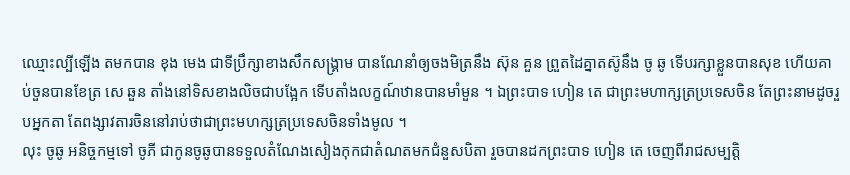ឈ្មោះល្បីឡើង តមកបាន ខុង មេង ជាទីប្រឹក្សាខាងសឹកសង្គ្រាម បានណែនាំឲ្យចងមិត្រនឹង ស៊ុន គួន ព្រួតដៃគ្នាតស៊ូនឹង ចូ ឆូ ទើបរក្សាខ្លួនបានសុខ ហើយគាប់ចួនបានខែត្រ សេ ឆួន តាំងនៅទិសខាងលិចជាបង្អែក ទើបតាំងលក្ខណ៍ឋានបានមាំមួន ។ ឯព្រះបាទ ហៀន តេ ជាព្រះមហាក្សត្រប្រទេសចិន តែព្រះនាមដូចរួបអ្នកតា តែពង្សាវតារចិននៅរាប់ថាជាព្រះមហក្សត្រប្រទេសចិនទាំងមូល ។
លុះ ចូឆូ អនិច្ចកម្មទៅ ចូភី ជាកូនចូឆូបានទទួលតំណែងសៀងកុកជាតំណតមកជំនួសបិតា រួចបានដកព្រះបាទ ហៀន តេ ចេញពីរាជសម្បត្តិ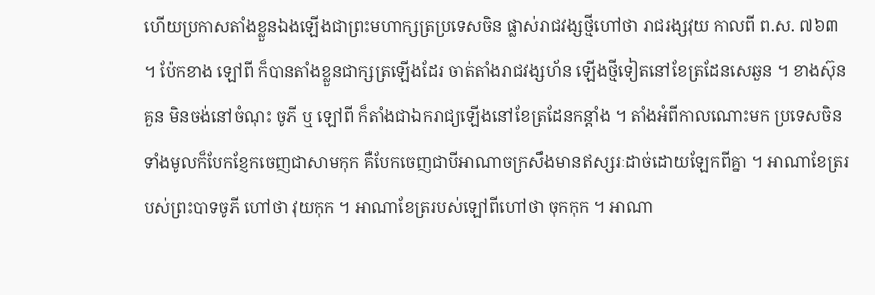ហើយប្រកាសតាំងខ្លួនឯងឡើងជាព្រះមហាក្សត្រប្រទេសចិន ផ្លាស់រាជវង្សថ្មីហៅថា រាជរង្សវុយ កាលពី ព.ស. ៧៦៣ ។ ប៉ែកខាង ឡៅពី ក៏បានតាំងខ្លួនជាក្សត្រឡើងដែរ ចាត់តាំងរាជវង្សហ័ន ឡើងថ្មីទៀតនៅខែត្រដែនសេឆួន ។ ខាងស៊ុនគួន មិនចង់នៅចំណុះ ចូភី ឬ ឡៅពី ក៏តាំងជាឯករាជ្យឡើងនៅខែត្រដែនកន្តាំង ។ តាំងអំពីកាលណោះមក ប្រទេសចិនទាំងមូលក៏បែកខ្ញែកចេញជាសាមកុក គឺបែកចេញជាបីអាណាចក្រសឹងមានឥស្សរៈដាច់ដោយឡែកពីគ្នា ។ អាណាខែត្ររបស់ព្រះបាទចូភី ហៅថា វុយកុក ។ អាណាខែត្ររបស់ឡៅពីហៅថា ចុកកុក ។ អាណា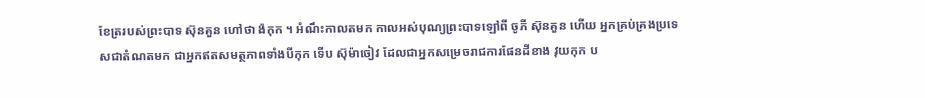ខែត្ររបស់ព្រះបាទ ស៊ុនគួន ហៅថា ង៉កុក ។ អំណឹះកាលតមក កាលអស់បុណ្យព្រះបាទឡៅពី ចូភី ស៊ុនគួន ហើយ អ្នកគ្រប់គ្រងប្រទេសជាតំណតមក ជាអ្នកឥតសមត្ថភាពទាំងបីកុក ទើប ស៊ុម៉ាចៀវ ដែលជាអ្នកសម្រេចរាជការផែនដីខាង វុយកុក ប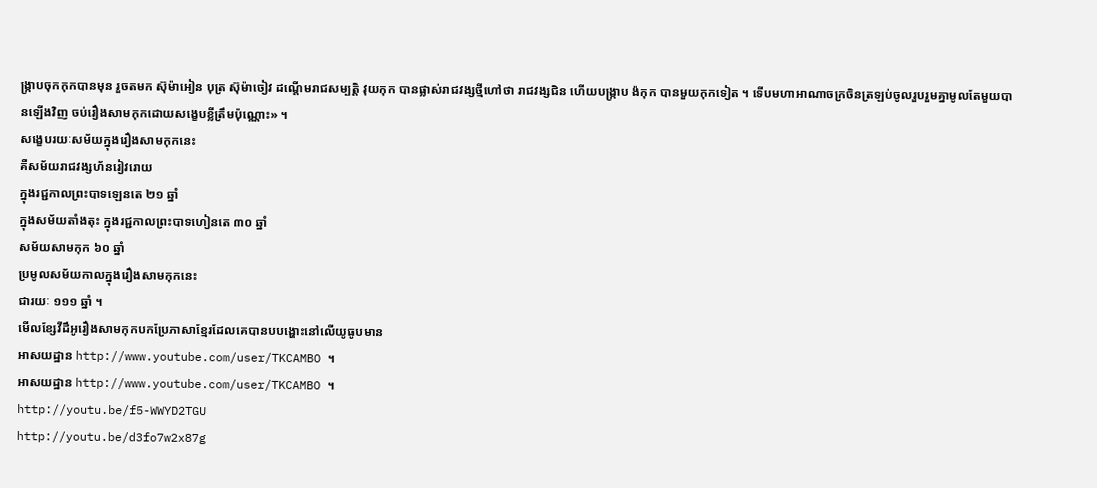ង្ក្រាបចុកកុកបានមុន រួចតមក ស៊ុម៉ាអៀន បុត្រ ស៊ុម៉ាចៀវ ដណ្ដើមរាជសម្បត្តិ វុយកុក បានផ្លាស់រាជវង្សថ្មីហៅថា រាជវង្សជិន ហើយបង្ក្រាប ង៉កុក បានមួយកុកទៀត ។ ទើបមហាអាណាចក្រចិនត្រឡប់ចូលរួបរួមគ្នាមូលតែមួយបានឡើងវិញ ចប់រឿងសាមកុកដោយសង្ខេបខ្លីត្រឹមប៉ុណ្ណោះ» ។
សង្ខេបរយៈសម័យក្នុងរឿងសាមកុកនេះ
គឺសម័យរាជវង្សហ័នរៀវរោយ
ក្នុងរជ្ជកាលព្រះបាទឡេនតេ ២១ ឆ្នាំ
ក្នុងសម័យតាំងតុះ ក្នុងរជ្ជកាលព្រះបាទហៀនតេ ៣០ ឆ្នាំ
សម័យសាមកុក ៦០ ឆ្នាំ
ប្រមូលសម័យកាលក្នុងរឿងសាមកុកនេះ
ជារយៈ ១១១ ឆ្នាំ ។
មើលខ្សែវីដឹអូរឿងសាមកុកបកប្រែភាសាខ្មែរដែលគេបានបបង្ហោះនៅលើយូធូបមាន
អាសយដ្ឋាន http://www.youtube.com/user/TKCAMBO ។
អាសយដ្ឋាន http://www.youtube.com/user/TKCAMBO ។
http://youtu.be/f5-WWYD2TGU
http://youtu.be/d3fo7w2x87g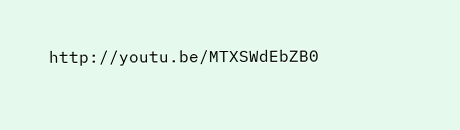http://youtu.be/MTXSWdEbZB0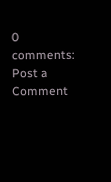0 comments:
Post a Comment